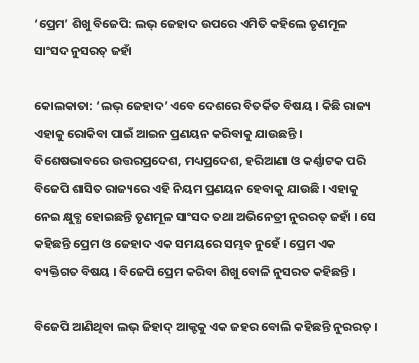‘ପ୍ରେମ’ ଶିଖୁ ବିଜେପି: ଲଭ୍ ଜେହାଦ ଉପରେ ଏମିତି କହିଲେ ତୃଣମୂଳ ସାଂସଦ ନୁସରତ୍ ଜହାଁ

କୋଲକାତା: ‘ଲଭ୍ ଜେହାଦ’ ଏବେ ଦେଶରେ ବିତର୍କିତ ବିଷୟ । କିଛି ରାଜ୍ୟ ଏହାକୁ ରୋକିବା ପାଇଁ ଆଇନ ପ୍ରଣୟନ କରିବାକୁ ଯାଉଛନ୍ତି । ବିଶେଷଭାବରେ ଉତ୍ତରପ୍ରଦେଶ, ମଧ୍ୟପ୍ରଦେଶ, ହରିଆଣା ଓ କର୍ଣ୍ଣାଟକ ପରି ବିଜେପି ଶାସିତ ରାଜ୍ୟରେ ଏହି ନିୟମ ପ୍ରଣୟନ ହେବାକୁ ଯାଉଛି । ଏହାକୁ ନେଇ କ୍ଷୁବ୍ଧ ହୋଇଛନ୍ତି ତୃଣମୂଳ ସାଂସଦ ତଥା ଅଭିନେତ୍ରୀ ନୁରରତ୍ ଜହାଁ । ସେ କହିଛନ୍ତି ପ୍ରେମ ଓ ଜେହାଦ ଏକ ସମୟରେ ସମ୍ଭବ ନୁହେଁ । ପ୍ରେମ ଏକ ବ୍ୟକ୍ତିଗତ ବିଷୟ । ବିଜେପି ପ୍ରେମ କରିବା ଶିଖୁ ବୋଳି ନୁସରତ କହିଛନ୍ତି ।

ବିଜେପି ଆଣିଥିବା ଲଭ୍ ଜିହାଦ୍ ଆକ୍ଟକୁ ଏକ ଜହର ବୋଲି କହିଛନ୍ତି ନୁରରତ୍ ।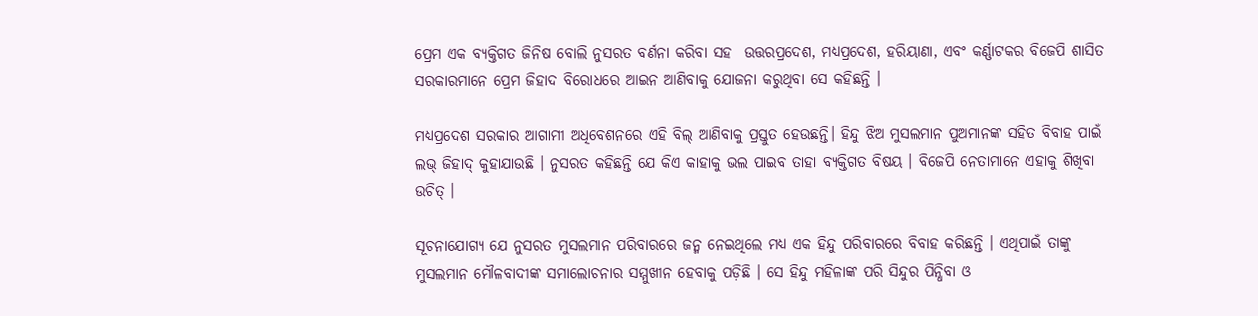ପ୍ରେମ ଏକ ବ୍ୟକ୍ତିଗତ ଜିନିଷ ବୋଲି ନୁସରତ ବର୍ଣନା କରିବା ସହ  ଉତ୍ତରପ୍ରଦେଶ, ମଧ୍ୟପ୍ରଦେଶ, ହରିୟାଣା, ଏବଂ କର୍ଣ୍ଣାଟକର ବିଜେପି ଶାସିତ ସରକାରମାନେ ପ୍ରେମ ଜିହାଦ ବିରୋଧରେ ଆଇନ ଆଣିବାକୁ ଯୋଜନା କରୁଥିବା ସେ କହିଛନ୍ତି ।

ମଧ୍ୟପ୍ରଦେଶ ସରକାର ଆଗାମୀ ଅଧିବେଶନରେ ଏହି ବିଲ୍ ଆଣିବାକୁ ପ୍ରସ୍ତୁତ ହେଉଛନ୍ତି। ହିନ୍ଦୁ ଝିଅ ମୁସଲମାନ ପୁଅମାନଙ୍କ ସହିତ ବିବାହ ପାଇଁ ଲଭ୍ ଜିହାଦ୍ କୁହାଯାଉଛି । ନୁସରତ କହିଛନ୍ତି ଯେ କିଏ କାହାକୁ ଭଲ ପାଇବ ତାହା ବ୍ୟକ୍ତିଗତ ବିଷୟ । ବିଜେପି ନେତାମାନେ ଏହାକୁ ଶିଖିବା ଉଚିତ୍ ।

ସୂଚନାଯୋଗ୍ୟ ଯେ ନୁସରତ ମୁସଲମାନ ପରିବାରରେ ଜନ୍ମ ନେଇଥିଲେ ମଧ୍ୟ ଏକ ହିନ୍ଦୁ ପରିବାରରେ ବିବାହ କରିଛନ୍ତି । ଏଥିପାଇଁ ତାଙ୍କୁ ମୁସଲମାନ ମୌଳବାଦୀଙ୍କ ସମାଲୋଚନାର ସମ୍ମୁଖୀନ ହେବାକୁ ପଡ଼ିଛି । ସେ ହିନ୍ଦୁ ମହିଳାଙ୍କ ପରି ସିନ୍ଦୁର ପିନ୍ଧିବା ଓ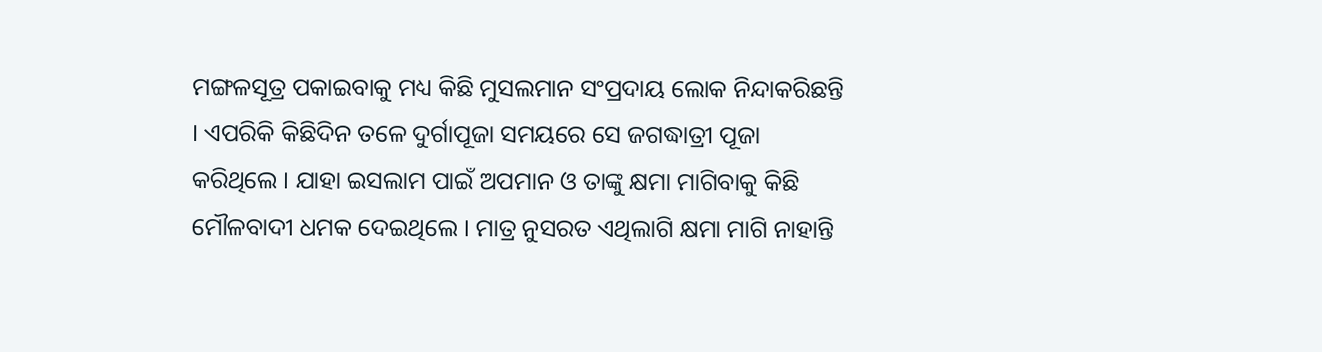ମଙ୍ଗଳସୂତ୍ର ପକାଇବାକୁ ମଧ୍ୟ କିଛି ମୁସଲମାନ ସଂପ୍ରଦାୟ ଲୋକ ନିନ୍ଦାକରିଛନ୍ତି । ଏପରିକି କିଛିଦିନ ତଳେ ଦୁର୍ଗାପୂଜା ସମୟରେ ସେ ଜଗଦ୍ଧାତ୍ରୀ ପୂଜା କରିଥିଲେ । ଯାହା ଇସଲାମ ପାଇଁ ଅପମାନ ଓ ତାଙ୍କୁ କ୍ଷମା ମାଗିବାକୁ କିଛି ମୌଳବାଦୀ ଧମକ ଦେଇଥିଲେ । ମାତ୍ର ନୁସରତ ଏଥିଲାଗି କ୍ଷମା ମାଗି ନାହାନ୍ତି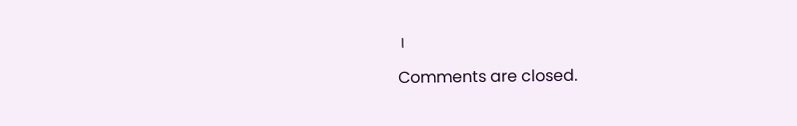।

Comments are closed.